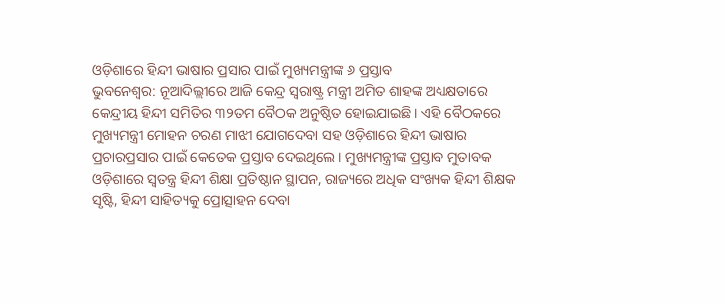ଓଡ଼ିଶାରେ ହିନ୍ଦୀ ଭାଷାର ପ୍ରସାର ପାଇଁ ମୁଖ୍ୟମନ୍ତ୍ରୀଙ୍କ ୬ ପ୍ରସ୍ତାବ
ଭୁବନେଶ୍ବର: ନୂଆଦିଲ୍ଲୀରେ ଆଜି କେନ୍ଦ୍ର ସ୍ୱରାଷ୍ଟ୍ର ମନ୍ତ୍ରୀ ଅମିତ ଶାହଙ୍କ ଅଧ୍ୟକ୍ଷତାରେ କେନ୍ଦ୍ରୀୟ ହିନ୍ଦୀ ସମିତିର ୩୨ତମ ବୈଠକ ଅନୁଷ୍ଠିତ ହୋଇଯାଇଛି। ଏହି ବୈଠକରେ ମୁଖ୍ୟମନ୍ତ୍ରୀ ମୋହନ ଚରଣ ମାଝୀ ଯୋଗଦେବା ସହ ଓଡ଼ିଶାରେ ହିନ୍ଦୀ ଭାଷାର ପ୍ରଚାରପ୍ରସାର ପାଇଁ କେତେକ ପ୍ରସ୍ତାବ ଦେଇଥିଲେ। ମୁଖ୍ୟମନ୍ତ୍ରୀଙ୍କ ପ୍ରସ୍ତାବ ମୁତାବକ ଓଡ଼ିଶାରେ ସ୍ୱତନ୍ତ୍ର ହିନ୍ଦୀ ଶିକ୍ଷା ପ୍ରତିଷ୍ଠାନ ସ୍ଥାପନ, ରାଜ୍ୟରେ ଅଧିକ ସଂଖ୍ୟକ ହିନ୍ଦୀ ଶିକ୍ଷକ ସୃଷ୍ଟି, ହିନ୍ଦୀ ସାହିତ୍ୟକୁ ପ୍ରୋତ୍ସାହନ ଦେବା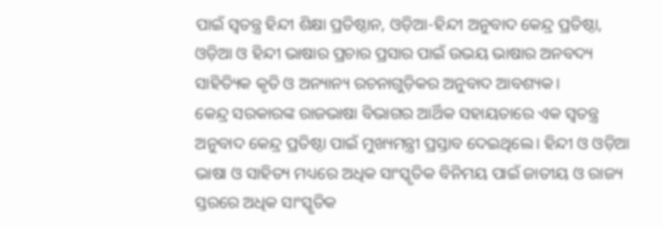ପାଇଁ ସ୍ୱତନ୍ତ୍ର ହିନ୍ଦୀ ଶିକ୍ଷା ପ୍ରତିଷ୍ଠାନ, ଓଡ଼ିଆ-ହିନ୍ଦୀ ଅନୁବାଦ କେନ୍ଦ୍ର ପ୍ରତିଷ୍ଠା, ଓଡ଼ିଆ ଓ ହିନ୍ଦୀ ଭାଷାର ପ୍ରଚାର ପ୍ରସାର ପାଇଁ ଉଭୟ ଭାଷାର ଅନବଦ୍ୟ ସାହିତ୍ୟିକ କୃତି ଓ ଅନ୍ୟାନ୍ୟ ରଚନାଗୁଡ଼ିକର ଅନୁବାଦ ଆବଶ୍ୟକ।
କେନ୍ଦ୍ର ସରକାରଙ୍କ ରାଜଭାଷା ବିଭାଗର ଆର୍ଥିକ ସହାୟତାରେ ଏକ ସ୍ୱତନ୍ତ୍ର ଅନୁବାଦ କେନ୍ଦ୍ର ପ୍ରତିଷ୍ଠା ପାଇଁ ମୁଖ୍ୟମନ୍ତ୍ରୀ ପ୍ରସ୍ତାବ ଦେଇଥିଲେ। ହିନ୍ଦୀ ଓ ଓଡ଼ିଆ ଭାଷା ଓ ସାହିତ୍ୟ ମଧ୍ୟରେ ଅଧିକ ସାଂସ୍କୃତିକ ବିନିମୟ ପାଇଁ ଜାତୀୟ ଓ ରାଜ୍ୟ ସ୍ତରରେ ଅଧିକ ସାଂସ୍କୃତିକ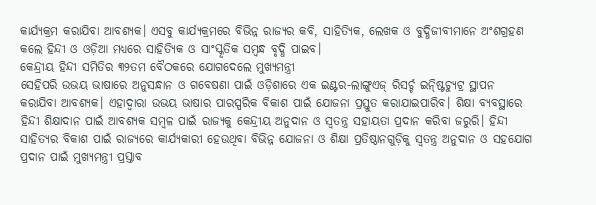କାର୍ଯ୍ୟକ୍ରମ କରାଯିବା ଆବଶ୍ୟକ। ଏସବୁ କାର୍ଯ୍ୟକ୍ରମରେ ବିଭିନ୍ନ ରାଜ୍ୟର କବି, ସାହିତ୍ୟିକ, ଲେଖକ ଓ ବୁଦ୍ଧିଜୀବୀମାନେ ଅଂଶଗ୍ରହଣ କଲେ ହିନ୍ଦୀ ଓ ଓଡ଼ିଆ ମଧ୍ୟରେ ସାହିତ୍ୟିକ ଓ ସାଂସ୍କୃତିକ ସମ୍ବନ୍ଧ ବୃଦ୍ଧି ପାଇବ।
କେନ୍ଦ୍ରୀୟ ହିନ୍ଦୀ ସମିତିର ୩୨ତମ ବୈଠକରେ ଯୋଗଦେଲେ ମୁଖ୍ୟମନ୍ତ୍ରୀ
ସେହିପରି ଉଭୟ ଭାଷାରେ ଅନୁସନ୍ଧାନ ଓ ଗବେଷଣା ପାଇଁ ଓଡ଼ିଶାରେ ଏକ ଇଣ୍ଟର-ଲାଙ୍ଗୁଏଜ୍ ରିସର୍ଚ୍ଚ ଇନ୍ଷ୍ଟିଚ୍ୟୁଟ୍ର ସ୍ଥାପନ କରାଯିବା ଆବଶ୍ୟକ। ଏହାଦ୍ୱାରା ଉଭୟ ଭାଷାର ପାରସ୍ପରିକ ବିକାଶ ପାଇଁ ଯୋଜନା ପ୍ରସ୍ତୁତ କରାଯାଇପାରିବ। ଶିକ୍ଷା ବ୍ୟବସ୍ଥାରେ ହିନ୍ଦୀ ଶିକ୍ଷାଦାନ ପାଇଁ ଆବଶ୍ୟକ ସମ୍ବଳ ପାଇଁ ରାଜ୍ୟକୁ କେନ୍ଦ୍ରୀୟ ଅନୁଦାନ ଓ ସ୍ୱତନ୍ତ୍ର ସହାୟତା ପ୍ରଦାନ କରିବା ଜରୁରି। ହିନ୍ଦୀ ସାହିତ୍ୟର ବିକାଶ ପାଇଁ ରାଜ୍ୟରେ କାର୍ଯ୍ୟକାରୀ ହେଉଥିବା ବିଭିନ୍ନ ଯୋଜନା ଓ ଶିକ୍ଷା ପ୍ରତିଷ୍ଠାନଗୁଡ଼ିକୁ ସ୍ୱତନ୍ତ୍ର ଅନୁଦାନ ଓ ସହଯୋଗ ପ୍ରଦାନ ପାଇଁ ମୁଖ୍ୟମନ୍ତ୍ରୀ ପ୍ରସ୍ତାବ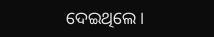ଦେଇଥିଲେ।